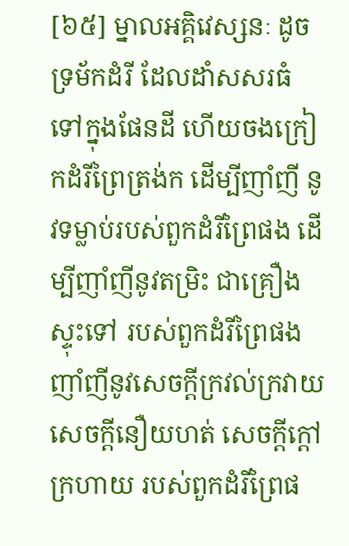[៦៥] ម្នាលអគ្គិវេស្សនៈ ដូចទ្រម័កដំរី ដែលដាំសសរធំទៅក្នុងផែនដី ហើយចងក្រៀកដំរីព្រៃត្រង់ក ដើម្បីញាំញី នូវទម្លាប់របស់ពួកដំរីព្រៃផង ដើម្បីញាំញីនូវតម្រិះ ជាគ្រឿងស្ទុះទៅ របស់ពួកដំរីព្រៃផង ញាំញីនូវសេចក្តីក្រវល់ក្រវាយ សេចក្តីនឿយហត់ សេចក្តីក្តៅក្រហាយ របស់ពួកដំរីព្រៃផ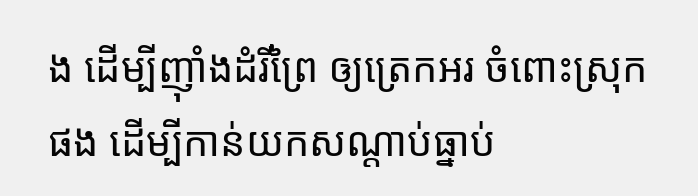ង ដើម្បីញ៉ាំងដំរីព្រៃ ឲ្យត្រេកអរ ចំពោះស្រុកផង ដើម្បីកាន់យកសណ្តាប់ធ្នាប់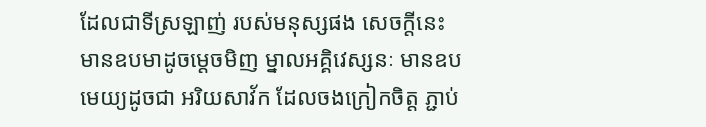ដែលជាទីស្រឡាញ់ របស់មនុស្សផង សេចក្តីនេះ មានឧបមាដូចម្តេចមិញ ម្នាលអគ្គិវេស្សនៈ មានឧបមេយ្យដូចជា អរិយសាវ័ក ដែលចងក្រៀកចិត្ត ភ្ជាប់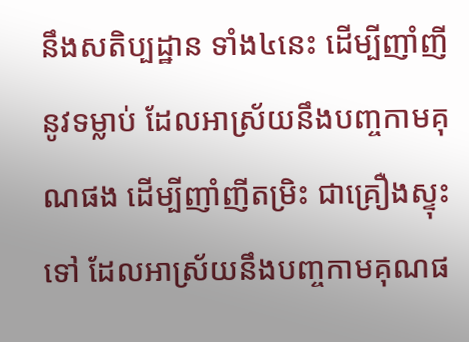នឹងសតិប្បដ្ឋាន ទាំង៤នេះ ដើម្បីញាំញីនូវទម្លាប់ ដែលអាស្រ័យនឹងបញ្ចកាមគុណផង ដើម្បីញាំញីតម្រិះ ជាគ្រឿងស្ទុះទៅ ដែលអាស្រ័យនឹងបញ្ចកាមគុណផ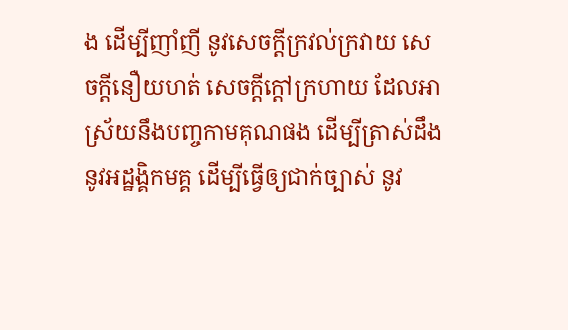ង ដើម្បីញាំញី នូវសេចក្តីក្រវល់ក្រវាយ សេចក្តីនឿយហត់ សេចក្តីក្តៅក្រហាយ ដែលអាស្រ័យនឹងបញ្ចកាមគុណផង ដើម្បីត្រាស់ដឹង នូវអដ្ឋង្គិកមគ្គ ដើម្បីធ្វើឲ្យជាក់ច្បាស់ នូវ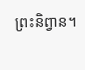ព្រះនិព្វាន។